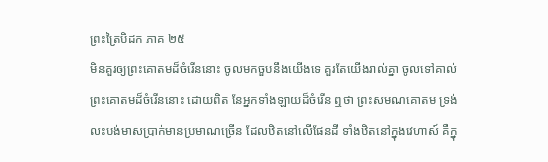ព្រះត្រៃបិដក ភាគ ២៥
មិនគួរឲ្យព្រះគោតមដ៏ចំរើននោះ ចូលមកចួបនឹងយើងទេ គួរតែយើងរាល់គ្នា ចូលទៅគាល់ព្រះគោតមដ៏ចំរើននោះ ដោយពិត នែអ្នកទាំងឡាយដ៏ចំរើន ឮថា ព្រះសមណគោតម ទ្រង់លះបង់មាសប្រាក់មានប្រមាណច្រើន ដែលឋិតនៅលើផែនដី ទាំងឋិតនៅក្នុងវេហាស៍ គឺក្នុ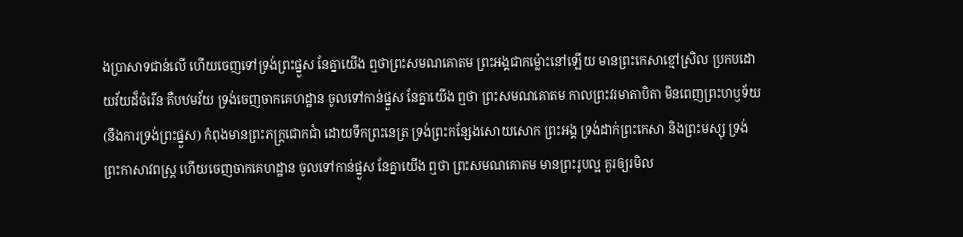ងប្រាសាទជាន់លើ ហើយចេញទៅទ្រង់ព្រះផ្នួស នែគ្នាយើង ឮថាព្រះសមណគោតម ព្រះអង្គជាកម្ល៉ោះនៅឡើយ មានព្រះកេសាខ្មៅស្រិល ប្រកបដោយវ័យដ៏ចំរើន គឺបឋមវ័យ ទ្រង់ចេញចាកគេហដ្ឋាន ចូលទៅកាន់ផ្នួស នែគ្នាយើង ឮថា ព្រះសមណគោតម កាលព្រះវរមាតាបិតា មិនពេញព្រះហឫទ័យ (នឹងការទ្រង់ព្រះផ្នួស) កំពុងមានព្រះភក្ត្រជោកជាំ ដោយទឹកព្រះនេត្រ ទ្រង់ព្រះកន្សែងសោយសោក ព្រះអង្គ ទ្រង់ដាក់ព្រះកេសា និងព្រះមស្សុ ទ្រង់ព្រះកាសាវពស្ត្រ ហើយចេញចាកគេហដ្ឋាន ចូលទៅកាន់ផ្នួស នែគ្នាយើង ឮថា ព្រះសមណគោតម មានព្រះរូបល្អ គួរឲ្យរមិល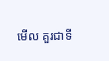មើល គួរជាទី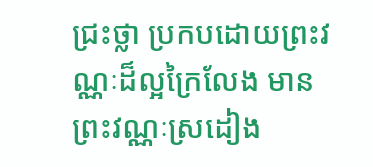ជ្រះថ្លា ប្រកបដោយព្រះវណ្ណៈដ៏ល្អក្រៃលែង មានព្រះវណ្ណៈស្រដៀង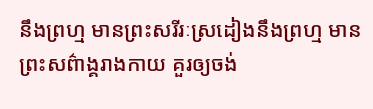នឹងព្រហ្ម មានព្រះសរីរៈស្រដៀងនឹងព្រហ្ម មានព្រះសព៌ាង្គរាងកាយ គួរឲ្យចង់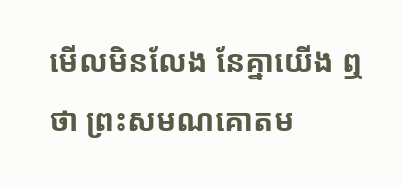មើលមិនលែង នែគ្នាយើង ឮថា ព្រះសមណគោតម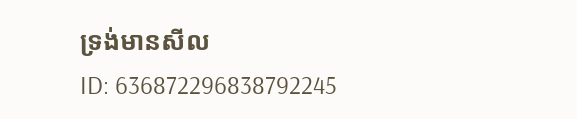ទ្រង់មានសីល
ID: 636872296838792245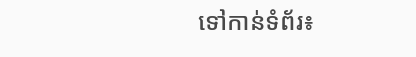ទៅកាន់ទំព័រ៖